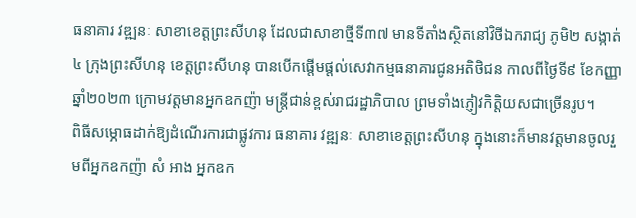ធនាគារ វឌ្ឍនៈ សាខាខេត្តព្រះសីហនុ ដែលជាសាខាថ្មីទី៣៧ មានទីតាំងស្ថិតនៅវិថីឯករាជ្យ ភូមិ២ សង្កាត់៤ ក្រុងព្រះសីហនុ ខេត្តព្រះសីហនុ បានបើកផ្តើមផ្តល់សេវាកម្មធនាគារជូនអតិថិជន កាលពីថ្ងៃទី៩ ខែកញ្ញា ឆ្នាំ២០២៣ ក្រោមវត្តមានអ្នកឧកញ៉ា មន្ត្រីជាន់ខ្ពស់រាជរដ្ឋាភិបាល ព្រមទាំងភ្ញៀវកិត្តិយសជាច្រើនរូប។
ពិធីសម្ភោធដាក់ឱ្យដំណើរការជាផ្លូវការ ធនាគារ វឌ្ឍនៈ សាខាខេត្តព្រះសីហនុ ក្នុងនោះក៏មានវត្តមានចូលរួមពីអ្នកឧកញ៉ា សំ អាង អ្នកឧក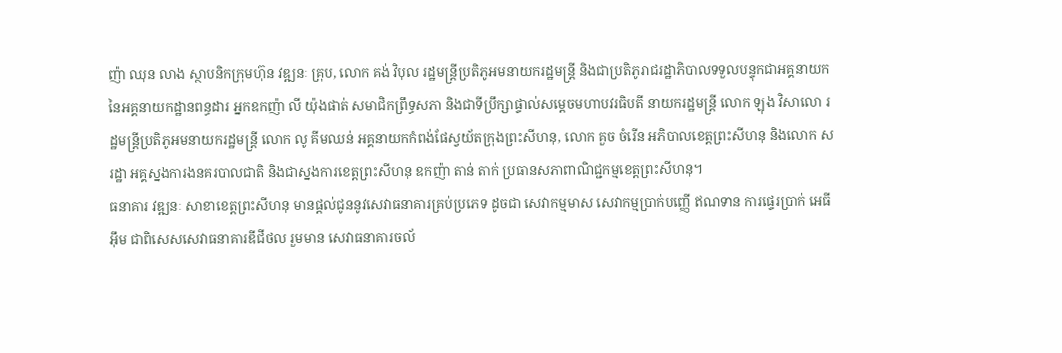ញ៉ា ឈុន លាង ស្ថាបនិកក្រុមហ៊ុន វឌ្ឍនៈ គ្រុប, លោក គង់ វិបុល រដ្ឋមន្ត្រីប្រតិភូអមនាយករដ្ឋមន្ត្រី និងជាប្រតិភូរាជរដ្ឋាភិបាលទទួលបន្ទុកជាអគ្គនាយក នៃអគ្គនាយកដ្ឋានពន្ធដារ អ្នកឧកញ៉ា លី យ៉ុងផាត់ សមាជិកព្រឹទ្ធសភា និងជាទីប្រឹក្សាផ្ទាល់សម្តេចមហាបវរធិបតី នាយករដ្ឋមន្ត្រី លោក ឡុង វិសាលោ រដ្ឋមន្ត្រីប្រតិភូអមនាយករដ្ឋមន្រ្តី លោក លូ គីមឈន់ អគ្គនាយកកំពង់ផែស្វយ័តក្រុងព្រះសីហនុ, លោក គួច ចំរើន អភិបាលខេត្តព្រះសីហនុ និងលោក ស រដ្ឋា អគ្គស្នងការងនគរបាលជាតិ និងជាស្នងការខេត្តព្រះសីហនុ ឧកញ៉ា តាន់ តាក់ ប្រធានសភាពាណិជ្ជកម្មខេត្តព្រះសីហនុ។
ធនាគារ វឌ្ឍនៈ សាខាខេត្តព្រះសីហនុ មានផ្តល់ជូននូវសេវាធនាគារគ្រប់ប្រភេទ ដូចជា សេវាកម្មមាស សេវាកម្មប្រាក់បញ្ញើ ឥណទាន ការផ្ទេរប្រាក់ អេធីអ៊ឹម ជាពិសេសសេវាធនាគារឌីជីថល រួមមាន សេវាធនាគារចល័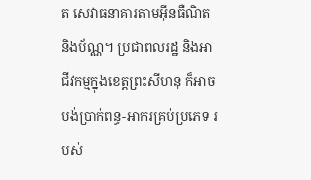ត សេវាធនាគារតាមអ៊ីនធឺណិត និងប័ណ្ណ។ ប្រជាពលរដ្ឋ និងអាជីវកម្មក្នុងខេត្តព្រះសីហនុ ក៏អាចបង់ប្រាក់ពន្ធ-អាករគ្រប់ប្រភេទ របស់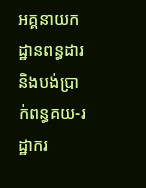អគ្គនាយកដ្ឋានពន្ធដារ និងបង់ប្រាក់ពន្ធគយ-រដ្ឋាករ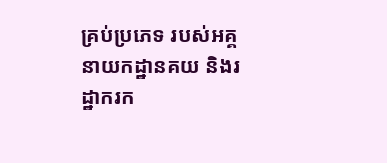គ្រប់ប្រភេទ របស់អគ្គនាយកដ្ឋានគយ និងរដ្ឋាករក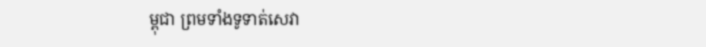ម្ពុជា ព្រមទាំងទូទាត់សេវា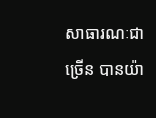សាធារណៈជាច្រើន បានយ៉ា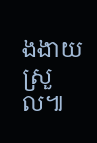ងងាយស្រួល៕